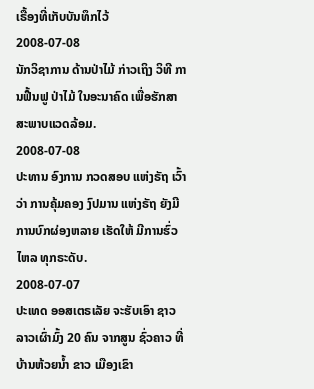ເຣື້ອງທີ່ເກັບບັນທຶກໄວ້
2008-07-08
ນັກວິຊາການ ດ້ານປ່າໄມ້ ກ່າວເຖິງ ວິທີ ການຟື້ນຟູ ປ່າໄມ້ ໃນອະນາຄົດ ເພື່ອຮັກສາ ສະພາບແວດລ້ອມ.
2008-07-08
ປະທານ ອົງການ ກວດສອບ ແຫ່ງຣັຖ ເວົ້າວ່າ ການຄຸ້ມຄອງ ງົປມານ ແຫ່ງຣັຖ ຍັງມີ ການບົກຜ່ອງຫລາຍ ເຮັດໃຫ້ ມີການຮົ່ວໄຫລ ທຸກຣະດັບ.
2008-07-07
ປະເທດ ອອສເຕຣເລັຍ ຈະຮັບເອົາ ຊາວລາວເຜົ່າມົ້ງ 20 ຄົນ ຈາກສູນ ຊົ່ວຄາວ ທີ່ບ້ານຫ້ວຍນ້ຳ ຂາວ ເມືອງເຂົາ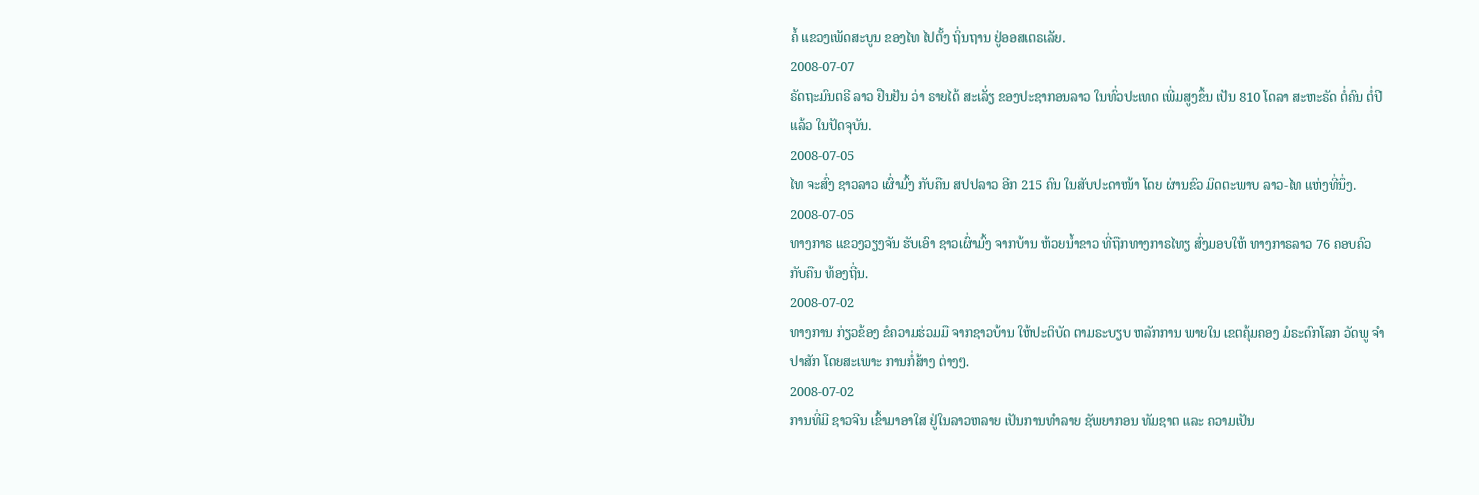ຄໍ້ ແຂວງເພັດສະບູນ ຂອງໄທ ໄປຕັ້ງ ຖິ່ນຖານ ຢູ່ອອສເຕຣເລັຍ.
2008-07-07
ຣັດຖະມົນຕຣີ ລາວ ຢືນຢັນ ວ່າ ຣາຍໄດ້ ສະເລັ່ຽ ຂອງປະຊາກອນລາວ ໃນທົ່ວປະເທດ ເພີ່ມສູງຂຶ້ນ ເປັນ 810 ໂດລາ ສະຫະຣັດ ຕໍ່ຄົນ ຕໍ່ປີ ແລ້ວ ໃນປັດຈຸບັນ.
2008-07-05
ໄທ ຈະສົ່ງ ຊາວລາວ ເຜົ່າມົ້ງ ກັບຄືນ ສປປລາວ ອີກ 215 ຄົນ ໃນສັບປະດາໜ້າ ໂດຍ ຜ່ານຂົວ ມິດຕະພາບ ລາວ-ໄທ ແຫ່ງທີ່ນຶ່ງ.
2008-07-05
ທາງກາຣ ແຂວງວຽງຈັນ ຮັບເອົາ ຊາວເຜົ່າມົ້ງ ຈາກບ້ານ ຫ້ວຍນ້ຳຂາວ ທີ່ຖືກທາງກາຣໄທຽ ສົ່ງມອບໃຫ້ ທາງກາຣລາວ 76 ຄອບຄົວ ກັບຄືນ ທ້ອງຖີ່ນ.
2008-07-02
ທາງການ ກ່ຽວຂ້ອງ ຂໍຄວາມຮ່ວມມື ຈາກຊາວບ້ານ ໃຫ້ປະຕິບັດ ຕາມຣະບຽບ ຫລັກການ ພາຍໃນ ເຂຕຄຸ້ມຄອງ ມໍຣະດົກໂລກ ວັດພູ ຈຳປາສັກ ໂດຍສະເພາະ ການກໍ່ສ້າງ ຕ່າງໆ.
2008-07-02
ການທີ່ມີ ຊາວຈີນ ເຂົ້າມາອາໃສ ຢູ່ໃນລາວຫລາຍ ເປັນການທຳລາຍ ຊັພຍາກອນ ທັມຊາຕ ແລະ ຄວາມເປັນ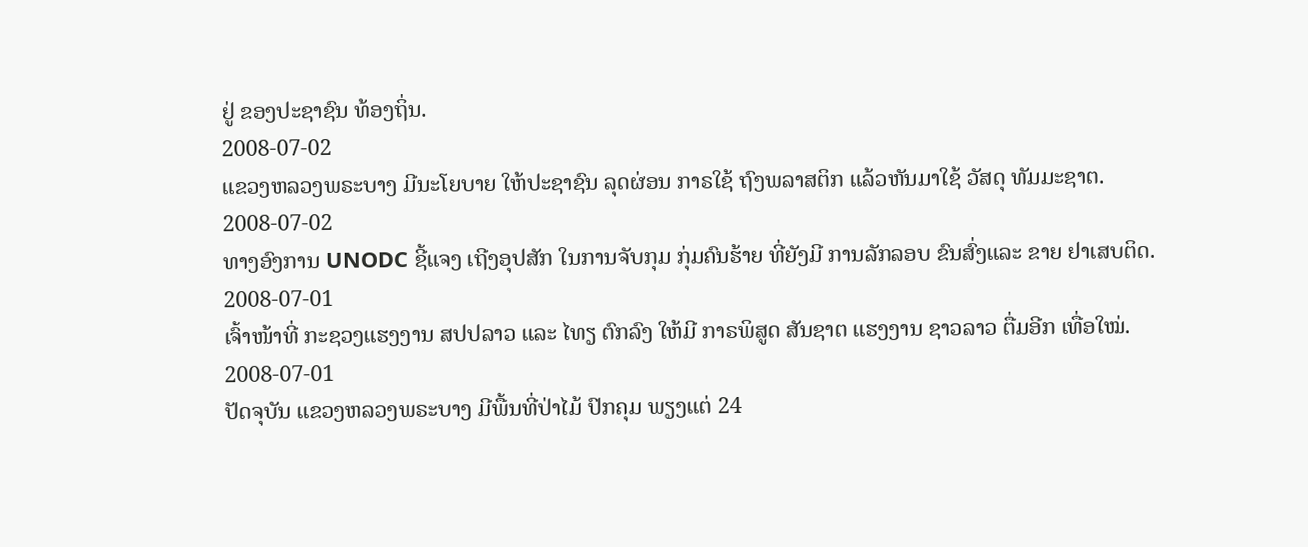ຢູ່ ຂອງປະຊາຊົນ ທ້ອງຖິ່ນ.
2008-07-02
ແຂວງຫລວງພຣະບາງ ມີນະໂຍບາຍ ໃຫ້ປະຊາຊົນ ລຸດຜ່ອນ ກາຣໃຊ້ ຖົງພລາສຕິກ ແລ້ວຫັນມາໃຊ້ ວັສດຸ ທັມມະຊາຕ.
2008-07-02
ທາງອົງການ UNODC ຊີ້ແຈງ ເຖີງອຸປສັກ ໃນການຈັບກຸມ ກຸ່ມຄົນຮ້າຍ ທີ່ຍັງມີ ການລັກລອບ ຂົນສົ່ງແລະ ຂາຍ ຢາເສບຕິດ.
2008-07-01
ເຈົ້າໜ້າທີ່ ກະຊວງແຮງງານ ສປປລາວ ແລະ ໄທຽ ຕົກລົງ ໃຫ້ມີ ກາຣພິສູດ ສັນຊາຕ ແຮງງານ ຊາວລາວ ຕື່ມອີກ ເທື່ອໃໝ່.
2008-07-01
ປັດຈຸບັນ ແຂວງຫລວງພຣະບາງ ມີພື້ນທີ່ປ່າໄມ້ ປົກຄຸມ ພຽງແຕ່ 24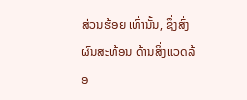ສ່ວນຮ້ອຍ ເທົ່ານັ້ນ, ຊຶ່ງສົ່ງຜົນສະທ້ອນ ດ້ານສິ່ງແວດລ້ອ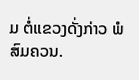ມ ຕໍ່ແຂວງດັ່ງກ່າວ ພໍສົມຄວນ.